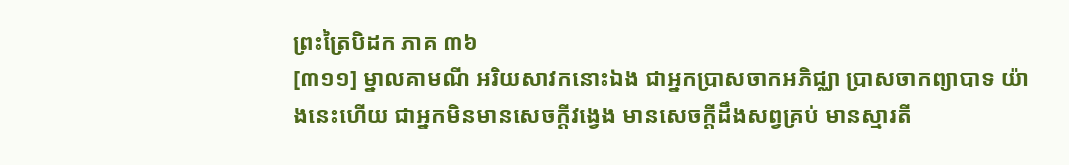ព្រះត្រៃបិដក ភាគ ៣៦
[៣១១] ម្នាលគាមណី អរិយសាវកនោះឯង ជាអ្នកប្រាសចាកអភិជ្ឈា ប្រាសចាកព្យាបាទ យ៉ាងនេះហើយ ជាអ្នកមិនមានសេចក្តីវង្វេង មានសេចក្តីដឹងសព្វគ្រប់ មានស្មារតី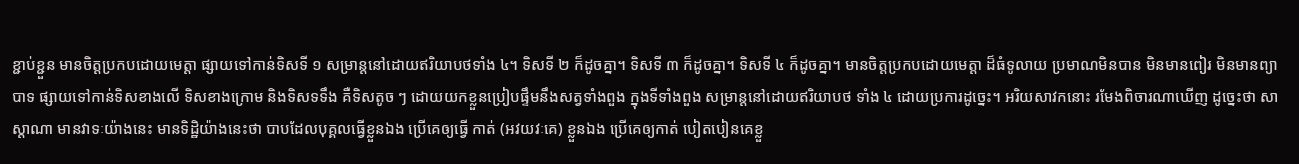ខ្ជាប់ខ្ជួន មានចិត្តប្រកបដោយមេត្តា ផ្សាយទៅកាន់ទិសទី ១ សម្រាន្តនៅដោយឥរិយាបថទាំង ៤។ ទិសទី ២ ក៏ដូចគ្នា។ ទិសទី ៣ ក៏ដូចគ្នា។ ទិសទី ៤ ក៏ដូចគ្នា។ មានចិត្តប្រកបដោយមេត្តា ដ៏ធំទូលាយ ប្រមាណមិនបាន មិនមានពៀរ មិនមានព្យាបាទ ផ្សាយទៅកាន់ទិសខាងលើ ទិសខាងក្រោម និងទិសទទឹង គឺទិសតូច ៗ ដោយយកខ្លួនប្រៀបផ្ទឹមនឹងសត្វទាំងពួង ក្នុងទីទាំងពួង សម្រាន្តនៅដោយឥរិយាបថ ទាំង ៤ ដោយប្រការដូច្នេះ។ អរិយសាវកនោះ រមែងពិចារណាឃើញ ដូច្នេះថា សាស្តាណា មានវាទៈយ៉ាងនេះ មានទិដ្ឋិយ៉ាងនេះថា បាបដែលបុគ្គលធ្វើខ្លួនឯង ប្រើគេឲ្យធ្វើ កាត់ (អវយវៈគេ) ខ្លួនឯង ប្រើគេឲ្យកាត់ បៀតបៀនគេខ្លួ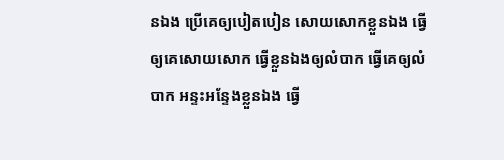នឯង ប្រើគេឲ្យបៀតបៀន សោយសោកខ្លួនឯង ធ្វើឲ្យគេសោយសោក ធ្វើខ្លួនឯងឲ្យលំបាក ធ្វើគេឲ្យលំបាក អន្ទះអន្ទែងខ្លួនឯង ធ្វើ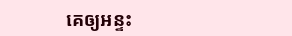គេឲ្យអន្ទះ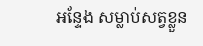អន្ទែង សម្លាប់សត្វខ្លួន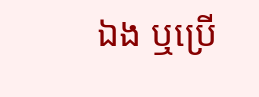ឯង ឬប្រើ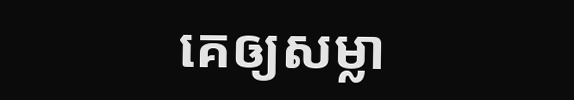គេឲ្យសម្លា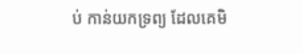ប់ កាន់យកទ្រព្យ ដែលគេមិ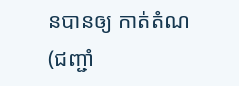នបានឲ្យ កាត់តំណ (ជញ្ជាំ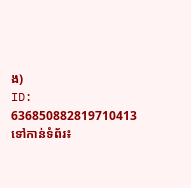ង)
ID: 636850882819710413
ទៅកាន់ទំព័រ៖